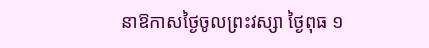នាឱកាសថ្ងៃចូលព្រះវស្សា ថ្ងៃពុធ ១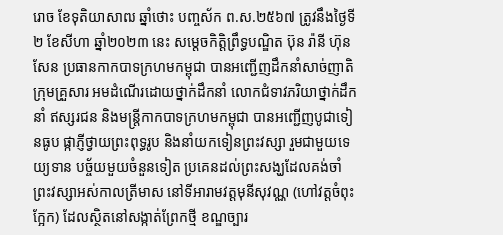រោច ខែទុតិយាសាឍ ឆ្នាំថោះ បញ្ចស័ក ព.ស.២៥៦៧ ត្រូវនឹងថ្ងៃទី ២ ខែសីហា ឆ្នាំ២០២៣ នេះ សម្តេចកិតិ្តព្រឹទ្ធបណ្ឌិត ប៊ុន រ៉ានី ហ៊ុនសែន ប្រធានកាកបាទក្រហមកម្ពុជា បានអញ្ជើញដឹកនាំសាច់ញាតិ ក្រុមគ្រួសារ អមដំណើរដោយថ្នាក់ដឹកនាំ លោកជំទាវភរិយាថ្នាក់ដឹកនាំ ឥស្សរជន និងមន្ត្រីកាកបាទក្រហមកម្ពុជា បានអញ្ជើញបូជាទៀនធូប ផ្កាភ្ញីថ្វាយព្រះពុទ្ធរូប និងនាំយកទៀនព្រះវស្សា រួមជាមួយទេយ្យទាន បច្ច័យមួយចំនួនទៀត ប្រគេនដល់ព្រះសង្ឃដែលគង់ចាំព្រះវស្សាអស់កាលត្រីមាស នៅទីអារាមវត្តមុនីសុវណ្ណ (ហៅវត្តចំពុះក្អែក) ដែលស្ថិតនៅសង្កាត់ព្រែកថ្មី ខណ្ឌច្បារ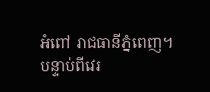អំពៅ រាជធានីភ្នំពេញ។
បន្ទាប់ពីវេរ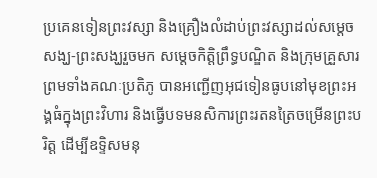ប្រគេនទៀនព្រះវស្សា និងគ្រឿងលំដាប់ព្រះវស្សាដល់សម្តេចសង្ឃ-ព្រះសង្ឃរួចមក សម្តេចកិត្តិព្រឹទ្ធបណ្ឌិត និងក្រុមគ្រួសារ ព្រមទាំងគណៈប្រតិភូ បានអញ្ជើញអុជទៀនធូបនៅមុខព្រះអង្គធំក្នុងព្រះវិហារ និងធ្វើបទមនសិការព្រះរតនត្រៃចម្រើនព្រះបរិត្ត ដើម្បីឧទ្ទិសមនុ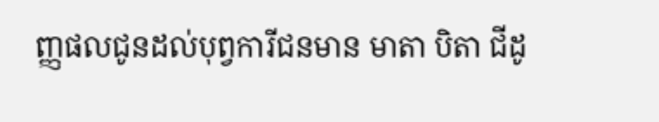ញ្ញផលជូនដល់បុព្វការីជនមាន មាតា បិតា ជីដូ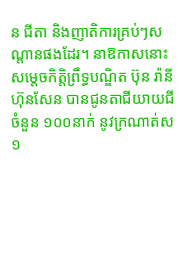ន ជីតា និងញាតិការគ្រប់ៗសណ្តានផងដែរ។ នាឱកាសនោះ សម្តេចកិត្តិព្រឹទ្ធបណ្ឌិត ប៊ុន រ៉ានី ហ៊ុនសែន បានជូនតាជីយាយជីចំនួន ១០០នាក់ នូវក្រណាត់ស ១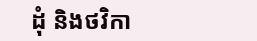ដុំ និងថវិកា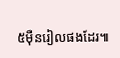៥ម៉ឺនរៀលផងដែរ៕